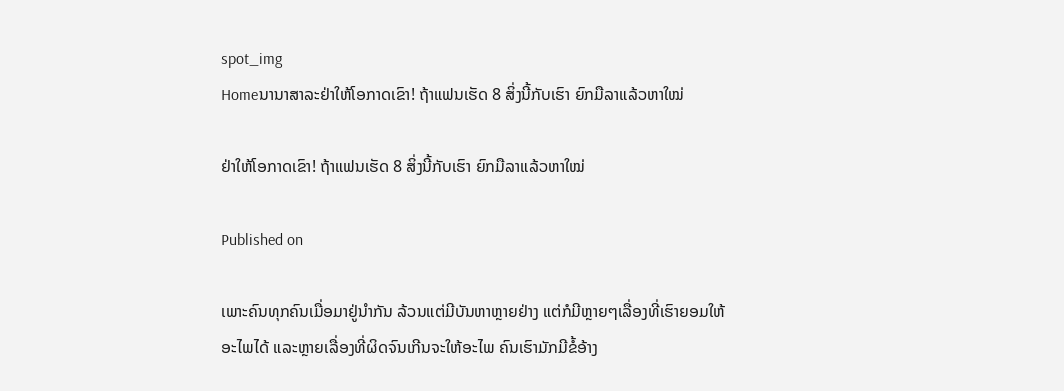spot_img
Homeນານາສາລະຢ່າໃຫ້ໂອກາດເຂົາ! ຖ້າແຟນເຮັດ 8 ສິ່ງນີ້ກັບເຮົາ ຍົກມືລາແລ້ວຫາໃໝ່

ຢ່າໃຫ້ໂອກາດເຂົາ! ຖ້າແຟນເຮັດ 8 ສິ່ງນີ້ກັບເຮົາ ຍົກມືລາແລ້ວຫາໃໝ່

Published on

ເພາະຄົນທຸກຄົນເມື່ອມາຢູ່ນໍາກັນ ລ້ວນແຕ່ມີບັນຫາຫຼາຍຢ່າງ ແຕ່ກໍມີຫຼາຍໆເລື່ອງທີ່ເຮົາຍອມໃຫ້ອະໄພໄດ້ ແລະຫຼາຍເລື່ອງທີ່ຜິດຈົນເກີນຈະໃຫ້ອະໄພ ຄົນເຮົາມັກມີຂໍ້ອ້າງ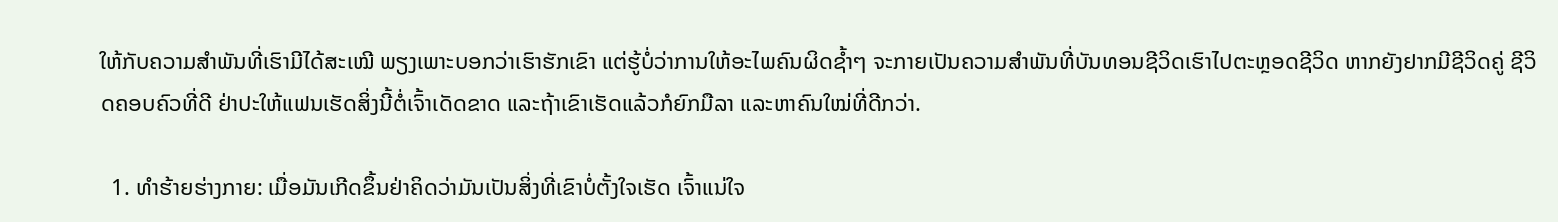ໃຫ້ກັບຄວາມສໍາພັນທີ່ເຮົາມີໄດ້ສະເໝີ ພຽງເພາະບອກວ່າເຮົາຮັກເຂົາ ແຕ່ຮູ້ບໍ່ວ່າການໃຫ້ອະໄພຄົນຜິດຊໍ້າໆ ຈະກາຍເປັນຄວາມສໍາພັນທີ່ບັນທອນຊີວິດເຮົາໄປຕະຫຼອດຊີວິດ ຫາກຍັງຢາກມີຊີວິດຄູ່ ຊີວິດຄອບຄົວທີ່ດີ ຢ່າປະໃຫ້ແຟນເຮັດສິ່ງນີ້ຕໍ່ເຈົ້າເດັດຂາດ ແລະຖ້າເຂົາເຮັດແລ້ວກໍຍົກມືລາ ແລະຫາຄົນໃໝ່ທີ່ດີກວ່າ.

  1. ທຳຮ້າຍຮ່າງກາຍ: ເມື່ອມັນເກີດຂຶ້ນຢ່າຄິດວ່າມັນເປັນສິ່ງທີ່ເຂົາບໍ່ຕັ້ງໃຈເຮັດ ເຈົ້າແນ່ໃຈ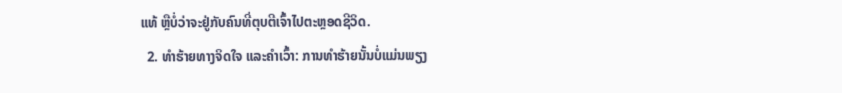ແທ້ ຫຼືບໍ່ວ່າຈະຢູ່ກັບຄົນທີ່ຕຸບຕີເຈົ້າໄປຕະຫຼອດຊີວິດ.
  2. ທໍາຮ້າຍທາງຈິດໃຈ ແລະຄໍາເວົ້າ: ການທໍາຮ້າຍນັ້ນບໍ່ແມ່ນພຽງ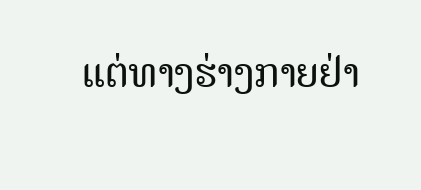ແຕ່ທາງຮ່າງກາຍຢ່າ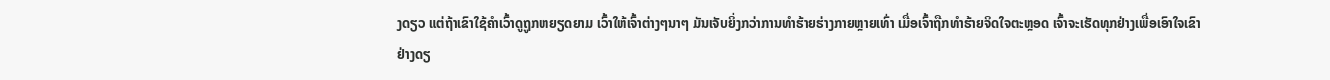ງດຽວ ແຕ່ຖ້າເຂົາໃຊ້ຄໍາເວົ້າດູຖູກຫຍຽດຍາມ ເວົ້າໃຫ້ເຈົ້າຕ່າງໆນາໆ ມັນເຈັບຍິ່ງກວ່າການທໍາຮ້າຍຮ່າງກາຍຫຼາຍເທົ່າ ເມື່ອເຈົ້າຖືກທໍາຮ້າຍຈິດໃຈຕະຫຼອດ ເຈົ້າຈະເຮັດທຸກຢ່າງເພື່ອເອົາໃຈເຂົາຢ່າງດຽ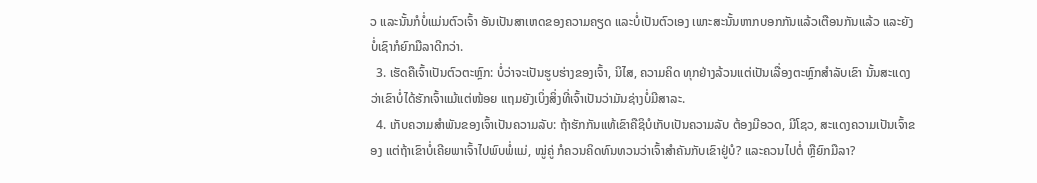ວ ແລະນັ້ນກໍບໍ່ແມ່ນຕົວເຈົ້າ ອັນເປັນສາເຫດຂອງຄວາມຄຽດ ແລະບໍ່ເປັນຕົວເອງ ເພາະສະນັ້ນຫາກບອກກັນແລ້ວເຕືອນກັນແລ້ວ ແລະຍັງບໍ່ເຊົາກໍຍົກມືລາດີກວ່າ.
  3. ເຮັດຄືເຈົ້າເປັນຕົວຕະຫຼົກ: ບໍ່ວ່າຈະເປັນຮູບຮ່າງຂອງເຈົ້າ, ນິໄສ, ຄວາມຄິດ ທຸກຢ່າງລ້ວນແຕ່ເປັນເລື່ອງຕະຫຼົກສໍາລັບເຂົາ ນັ້ນສະແດງວ່າເຂົາບໍ່ໄດ້ຮັກເຈົ້າແມ້ແຕ່ໜ້ອຍ ແຖມຍັງເບິ່ງສິ່ງທີ່ເຈົ້າເປັນວ່າມັນຊ່າງບໍ່ມີສາລະ.
  4. ເກັບຄວາມສໍາພັນຂອງເຈົ້າເປັນຄວາມລັບ: ຖ້າຮັກກັນແທ້ເຂົາຄືຊິບໍເກັບເປັນຄວາມລັບ ຕ້ອງມີອວດ, ມີໂຊວ, ສະແດງຄວາມເປັນເຈົ້າຂອງ ແຕ່ຖ້າເຂົາບໍ່ເຄີຍພາເຈົ້າໄປພົບພໍ່ແມ່, ໝູ່ຄູ່ ກໍຄວນຄິດທົນທວນວ່າເຈົ້າສໍາຄັນກັບເຂົາຢູ່ບໍ? ແລະຄວນໄປຕໍ່ ຫຼືຍົກມືລາ?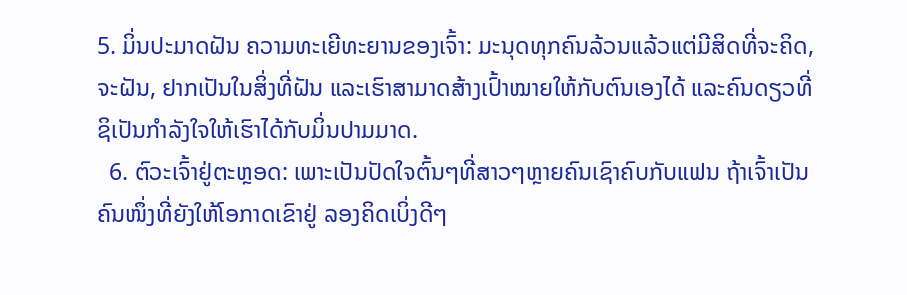5. ມິ່ນປະມາດຝັນ ຄວາມທະເຍີທະຍານຂອງເຈົ້າ: ມະນຸດທຸກຄົນລ້ວນແລ້ວແຕ່ມີສິດທີ່ຈະຄິດ, ຈະຝັນ, ຢາກເປັນໃນສິ່ງທີ່ຝັນ ແລະເຮົາສາມາດສ້າງເປົ້າໝາຍໃຫ້ກັບຕົນເອງໄດ້ ແລະຄົນດຽວທີ່ຊິເປັນກໍາລັງໃຈໃຫ້ເຮົາໄດ້ກັບມິ່ນປາມມາດ.
  6. ຕົວະເຈົ້າຢູ່ຕະຫຼອດ: ເພາະເປັນປັດໃຈຕົ້ນໆທີ່ສາວໆຫຼາຍຄົນເຊົາຄົບກັບແຟນ ຖ້າເຈົ້າເປັນຄົນໜຶ່ງທີ່ຍັງໃຫ້ໂອກາດເຂົາຢູ່ ລອງຄິດເບິ່ງດີໆ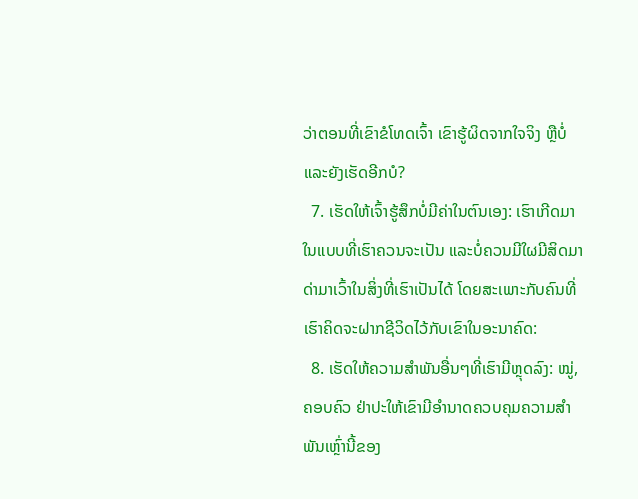ວ່າຕອນທີ່ເຂົາຂໍໂທດເຈົ້າ ເຂົາຮູ້ຜິດຈາກໃຈຈິງ ຫຼືບໍ່ ແລະຍັງເຮັດອີກບໍ?
  7. ເຮັດໃຫ້ເຈົ້າຮູ້ສຶກບໍ່ມີຄ່າໃນຕົນເອງ: ເຮົາເກີດມາໃນແບບທີ່ເຮົາຄວນຈະເປັນ ແລະບໍ່ຄວນມີໃຜມີສິດມາດ່າມາເວົ້າໃນສິ່ງທີ່ເຮົາເປັນໄດ້ ໂດຍສະເພາະກັບຄົນທີ່ເຮົາຄິດຈະຝາກຊີວິດໄວ້ກັບເຂົາໃນອະນາຄົດ:
  8. ເຮັດໃຫ້ຄວາມສໍາພັນອື່ນໆທີ່ເຮົາມີຫຼຸດລົງ: ໝູ່, ຄອບຄົວ ຢ່າປະໃຫ້ເຂົາມີອໍານາດຄວບຄຸມຄວາມສໍາພັນເຫຼົ່ານີ້ຂອງ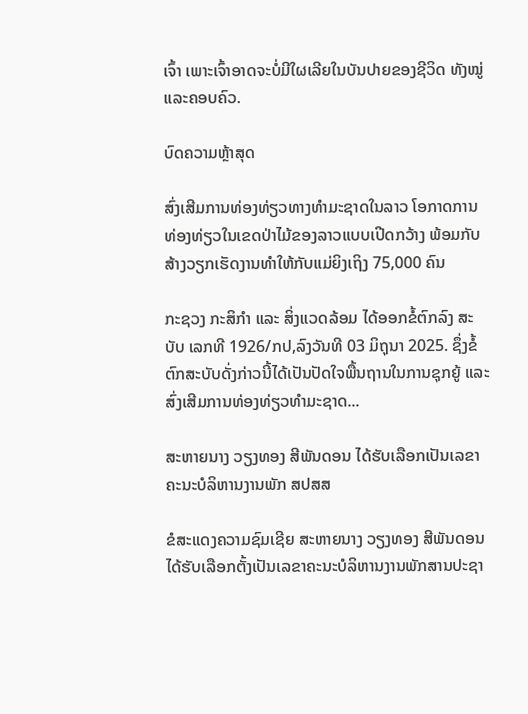ເຈົ້າ ເພາະເຈົ້າອາດຈະບໍ່ມີໃຜເລີຍໃນບັນປາຍຂອງຊີວິດ ທັງໝູ່ ແລະຄອບຄົວ.

ບົດຄວາມຫຼ້າສຸດ

ສົ່ງເສີມການທ່ອງທ່ຽວທາງທຳມະຊາດໃນລາວ ໂອກາດການທ່ອງທ່ຽວໃນເຂດປ່າໄມ້ຂອງລາວແບບເປີດກວ້າງ ພ້ອມກັບສ້າງວຽກເຮັດງານທຳໃຫ້ກັບແມ່ຍິງເຖິງ 75,000 ຄົນ

ກະຊວງ ກະສິກໍາ ແລະ ສິ່ງແວດລ້ອມ ໄດ້ອອກຂໍ້ຕົກລົງ ສະບັບ ເລກທີ 1926/ກປ,ລົງວັນທີ 03 ມິຖຸນາ 2025. ຊຶ່ງຂໍ້ຕົກສະບັບດັ່ງກ່າວນີ້ໄດ້ເປັນປັດໃຈພື້ນຖານໃນການຊຸກຍູ້ ແລະ ສົ່ງເສີມການທ່ອງທ່ຽວທຳມະຊາດ...

ສະຫາຍນາງ ວຽງທອງ ສີພັນດອນ ໄດ້ຮັບເລືອກເປັນເລຂາຄະນະບໍລິຫານງານພັກ ສປສສ

ຂໍສະແດງຄວາມຊົມເຊີຍ ສະຫາຍນາງ ວຽງທອງ ສີພັນດອນ ໄດ້ຮັບເລືອກຕັ້ງເປັນເລຂາຄະນະບໍລິຫານງານພັກສານປະຊາ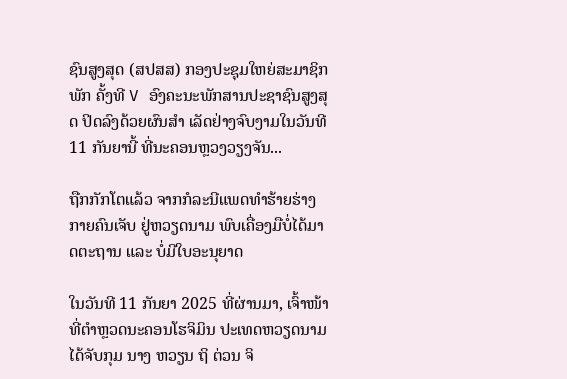ຊົນສູງສຸດ (ສປສສ) ກອງປະຊຸມໃຫຍ່ສະມາຊິກພັກ ຄັ້ງທີ V ອົງຄະນະພັກສານປະຊາຊົນສູງສຸດ ປິດລົງດ້ວຍຜົນສຳ ເລັດຢ່າງຈົບງາມໃນວັນທີ 11 ກັນຍານີ້ ທີ່ນະຄອນຫຼວງວຽງຈັນ...

ຖືກກັກໂຕແລ້ວ ຈາກກໍລະນີແພດທຳຮ້າຍຮ່າງກາຍຄົນເຈັບ ຢູ່ຫວຽດນາມ ພົບເຄື່ອງມືບໍ່ໄດ້ມາດຕະຖານ ແລະ ບໍ່ມີໃບອະນຸຍາດ

ໃນວັນທີ 11 ກັນຍາ 2025 ທີ່ຜ່ານມາ, ເຈົ້າໜ້າທີ່ຕຳຫຼວດນະຄອນໂຮຈິມິນ ປະເທດຫວຽດນາມ ໄດ້ຈັບກຸມ ນາງ ຫວຽນ ຖິ ຕ່ວນ ຈິ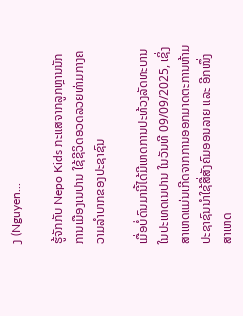ງ (Nguyen...

ຮູ້ຈັກກັບ Nepo Kids ກະແສຈາກລູກຫຼານນັກການເມືອງເນປານ ໃຊ້ຊີວິດອວດລວຍທ່າມກາງຄວາມລຳບາກຂອງປະຊາຊົນ

ເມື່ອບໍ່ດົນມານີ້ໄດ້ມີເຫດການປະທ້ວງລັດທະບານໃນປະເທດເນປານ ໃນວັນທີ 09/09/2025, ເຊິ່ງສາເຫດແມ່ນເກີດຈາກການອອກມາດຕະການຫ້າມປະຊາຊົນນໍາໃຊ້ສື່ສັງຄົມອອນລາຍ ແລະ ອີກໜຶ່ງສາເຫດ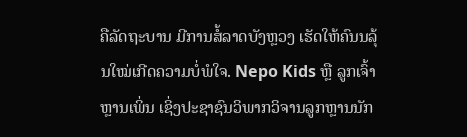ຄືລັດຖະບານ ມີການສໍ້ລາດບັງຫຼວງ ເຮັດໃຫ້ຄົນນລຸ້ນໃໝ່ເກີດຄວາມບໍ່ພໍໃຈ. Nepo Kids ຫຼື ລູກເຈົ້າຫຼານເພິ່ນ ເຊິ່ງປະຊາຊົນວິພາກວິຈານລູກຫຼານນັກ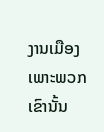ງານເມືອງ ເພາະພວກເຂົານັ້ນ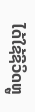ໄດ້ໃຊ້ຊີວິດຫຼູ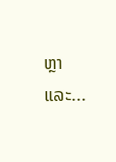ຫຼາ ແລະ...